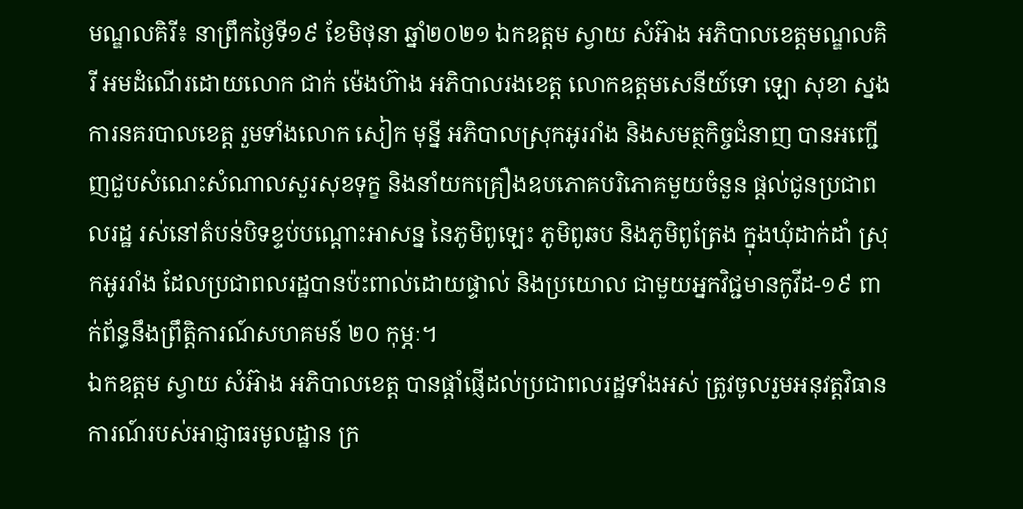មណ្ឌលគិរី៖ នាព្រឹកថ្ងៃទី១៩ ខែមិថុនា ឆ្នាំ២០២១ ឯកឧត្តម ស្វាយ សំអ៊ាង អភិបាលខេត្តមណ្ឌលគិរី អមដំណើរដោយលោក ជាក់ ម៉េងហ៊ាង អភិបាលរងខេត្ត លោកឧត្តមសេនីយ៍ទោ ឡោ សុខា ស្នងការនគរបាលខេត្ត រួមទាំងលោក សៀក មុន្នី អភិបាលស្រុកអូររាំង និងសមត្ថកិច្ចជំនាញ បានអញ្ជើញជួបសំណេះសំណាលសួរសុខទុក្ខ និងនាំយកគ្រឿងឧបភោគបរិភោគមួយចំនួន ផ្តល់ជូនប្រជាពលរដ្ឋ រស់នៅតំបន់បិទខ្ទប់បណ្តោះអាសន្ន នៃភូមិពូឡេះ ភូមិពូឆប និងភូមិពូត្រែង ក្នុងឃុំដាក់ដាំ ស្រុកអូររាំង ដែលប្រជាពលរដ្ឋបានប៉ះពាល់ដោយផ្ទាល់ និងប្រយោល ជាមួយអ្នកវិជ្ជមានកូវីដ-១៩ ពាក់ព័ន្ធនឹងព្រឹត្តិការណ៍សហគមន៍ ២០ កុម្ភៈ។
ឯកឧត្តម ស្វាយ សំអ៊ាង អភិបាលខេត្ត បានផ្តាំផ្ញើដល់ប្រជាពលរដ្ឋទាំងអស់ ត្រូវចូលរួមអនុវត្តវិធានការណ៍របស់អាជ្ញាធរមូលដ្ឋាន ក្រ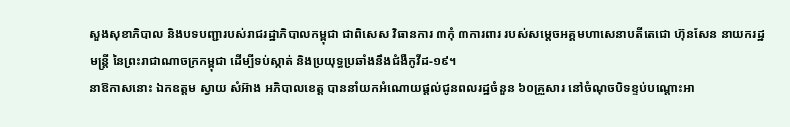សួងសុខាភិបាល និងបទបញ្ជារបស់រាជរដ្ឋាភិបាលកម្ពុជា ជាពិសេស វិធានការ ៣កុំ ៣ការពារ របស់សម្តេចអគ្គមហាសេនាបតីតេជោ ហ៊ុនសែន នាយករដ្ឋមន្រ្តី នៃព្រះរាជាណាចក្រកម្ពុជា ដើម្បីទប់ស្កាត់ និងប្រយុទ្ធប្រឆាំងនឹងជំងឺកូវីដ-១៩។
នាឱកាសនោះ ឯកឧត្តម ស្វាយ សំអ៊ាង អភិបាលខេត្ត បាននាំយកអំណោយផ្តល់ជូនពលរដ្ឋចំនួន ៦០គ្រួសារ នៅចំណុចបិទខ្ទប់បណ្តោះអា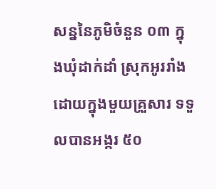សន្ននៃភូមិចំនួន ០៣ ក្នុងឃុំដាក់ដាំ ស្រុកអូររាំង ដោយក្នុងមួយគ្រួសារ ទទួលបានអង្ករ ៥០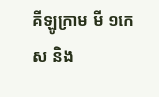គីឡូក្រាម មី ១កេស និង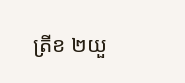ត្រីខ ២យួ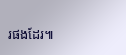រផងដែរ៕